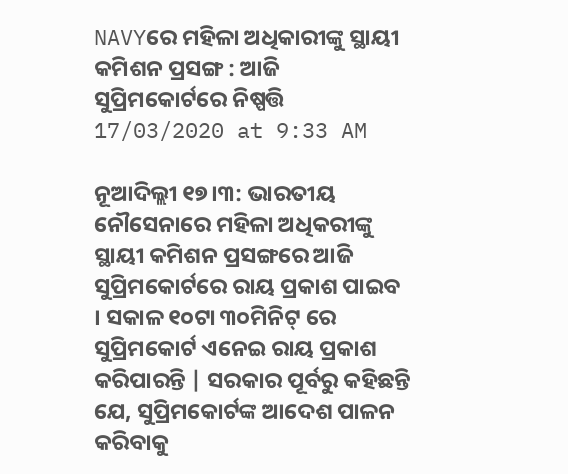NAVYରେ ମହିଳା ଅଧିକାରୀଙ୍କୁ ସ୍ଥାୟୀ କମିଶନ ପ୍ରସଙ୍ଗ : ଆଜି ସୁପ୍ରିମକୋର୍ଟରେ ନିଷ୍ପତ୍ତି
17/03/2020 at 9:33 AM

ନୂଆଦିଲ୍ଲୀ ୧୭।୩: ଭାରତୀୟ ନୌସେନାରେ ମହିଳା ଅଧିକରୀଙ୍କୁ ସ୍ଥାୟୀ କମିଶନ ପ୍ରସଙ୍ଗରେ ଆଜି ସୁପ୍ରିମକୋର୍ଟରେ ରାୟ ପ୍ରକାଶ ପାଇବ । ସକାଳ ୧୦ଟା ୩୦ମିନିଟ୍ ରେ ସୁପ୍ରିମକୋର୍ଟ ଏନେଇ ରାୟ ପ୍ରକାଶ କରିପାରନ୍ତି | ସରକାର ପୂର୍ବରୁ କହିଛନ୍ତି ଯେ, ସୁପ୍ରିମକୋର୍ଟଙ୍କ ଆଦେଶ ପାଳନ କରିବାକୁ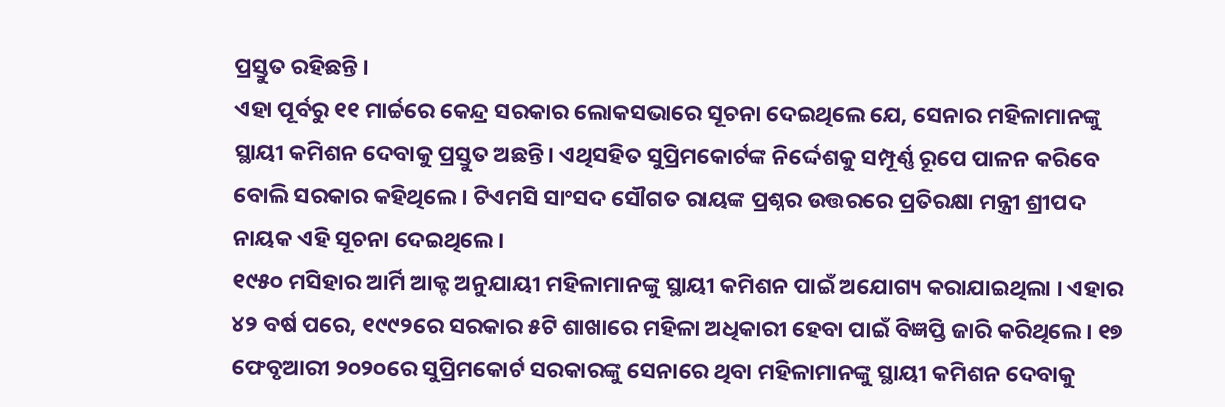ପ୍ରସ୍ତୁତ ରହିଛନ୍ତି ।
ଏହା ପୂର୍ବରୁ ୧୧ ମାର୍ଚ୍ଚରେ କେନ୍ଦ୍ର ସରକାର ଲୋକସଭାରେ ସୂଚନା ଦେଇଥିଲେ ଯେ, ସେନାର ମହିଳାମାନଙ୍କୁ ସ୍ଥାୟୀ କମିଶନ ଦେବାକୁ ପ୍ରସ୍ତୁତ ଅଛନ୍ତି। ଏଥିସହିତ ସୁପ୍ରିମକୋର୍ଟଙ୍କ ନିର୍ଦ୍ଦେଶକୁ ସମ୍ପୂର୍ଣ୍ଣ ରୂପେ ପାଳନ କରିବେ ବୋଲି ସରକାର କହିଥିଲେ । ଟିଏମସି ସାଂସଦ ସୌଗତ ରାୟଙ୍କ ପ୍ରଶ୍ନର ଉତ୍ତରରେ ପ୍ରତିରକ୍ଷା ମନ୍ତ୍ରୀ ଶ୍ରୀପଦ ନାୟକ ଏହି ସୂଚନା ଦେଇଥିଲେ ।
୧୯୫୦ ମସିହାର ଆର୍ମି ଆକ୍ଟ ଅନୁଯାୟୀ ମହିଳାମାନଙ୍କୁ ସ୍ଥାୟୀ କମିଶନ ପାଇଁ ଅଯୋଗ୍ୟ କରାଯାଇଥିଲା । ଏହାର ୪୨ ବର୍ଷ ପରେ, ୧୯୯୨ରେ ସରକାର ୫ଟି ଶାଖାରେ ମହିଳା ଅଧିକାରୀ ହେବା ପାଇଁ ବିଜ୍ଞପ୍ତି ଜାରି କରିଥିଲେ। ୧୭ ଫେବୃଆରୀ ୨୦୨୦ରେ ସୁପ୍ରିମକୋର୍ଟ ସରକାରଙ୍କୁ ସେନାରେ ଥିବା ମହିଳାମାନଙ୍କୁ ସ୍ଥାୟୀ କମିଶନ ଦେବାକୁ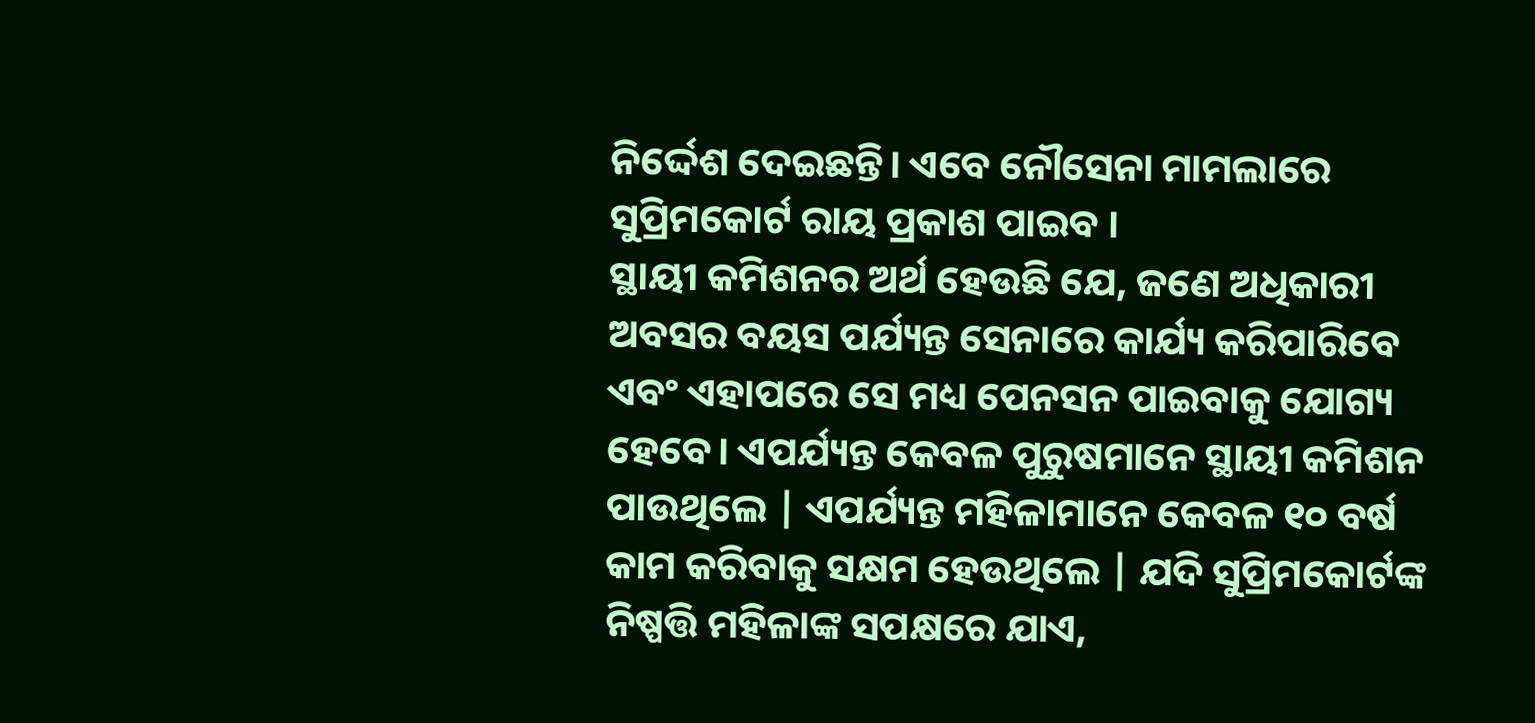ନିର୍ଦ୍ଦେଶ ଦେଇଛନ୍ତି। ଏବେ ନୌସେନା ମାମଲାରେ ସୁପ୍ରିମକୋର୍ଟ ରାୟ ପ୍ରକାଶ ପାଇବ ।
ସ୍ଥାୟୀ କମିଶନର ଅର୍ଥ ହେଉଛି ଯେ, ଜଣେ ଅଧିକାରୀ ଅବସର ବୟସ ପର୍ଯ୍ୟନ୍ତ ସେନାରେ କାର୍ଯ୍ୟ କରିପାରିବେ ଏବଂ ଏହାପରେ ସେ ମଧ୍ୟ ପେନସନ ପାଇବାକୁ ଯୋଗ୍ୟ ହେବେ। ଏପର୍ଯ୍ୟନ୍ତ କେବଳ ପୁରୁଷମାନେ ସ୍ଥାୟୀ କମିଶନ ପାଉଥିଲେ | ଏପର୍ଯ୍ୟନ୍ତ ମହିଳାମାନେ କେବଳ ୧୦ ବର୍ଷ କାମ କରିବାକୁ ସକ୍ଷମ ହେଉଥିଲେ | ଯଦି ସୁପ୍ରିମକୋର୍ଟଙ୍କ ନିଷ୍ପତ୍ତି ମହିଳାଙ୍କ ସପକ୍ଷରେ ଯାଏ,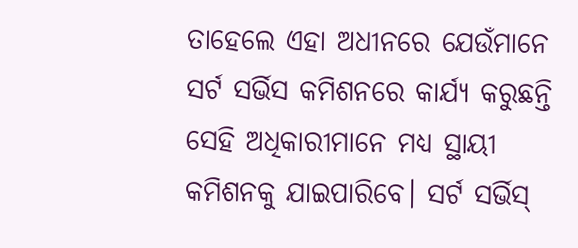ତାହେଲେ ଏହା ଅଧୀନରେ ଯେଉଁମାନେ ସର୍ଟ ସର୍ଭିସ କମିଶନରେ କାର୍ଯ୍ୟ କରୁଛନ୍ତି ସେହି ଅଧିକାରୀମାନେ ମଧ୍ୟ ସ୍ଥାୟୀ କମିଶନକୁ ଯାଇପାରିବେ। ସର୍ଟ ସର୍ଭିସ୍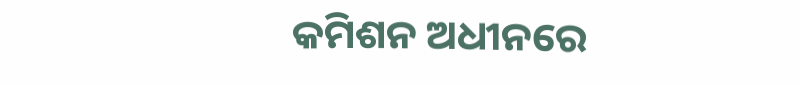କମିଶନ ଅଧୀନରେ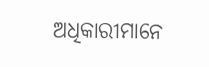ଅଧିକାରୀମାନେ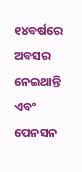୧୪ବର୍ଷରେ ଅବସର ନେଇଥାନ୍ତି ଏବଂ ପେନସନ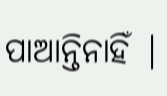ପାଆନ୍ତିନାହିଁ |